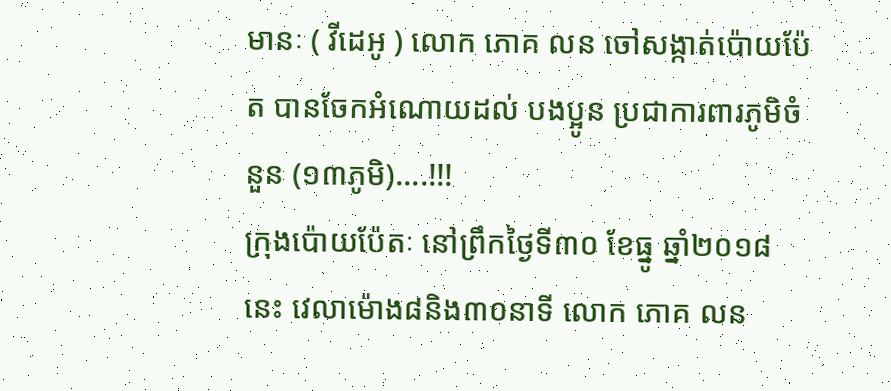មានៈ ( វីដេអូ ) លោក ភោគ លន ចៅសង្កាត់ប៉ោយប៉ែត បានចែកអំណោយដល់ បងប្អូន ប្រជាការពារភូមិចំនួន (១៣ភូមិ)....!!!
ក្រុងប៉ោយប៉ែតៈ នៅព្រឹកថ្ងៃទី៣០ ខែធ្នូ ឆ្នាំ២០១៨ នេះ វេលាម៉ោង៨និង៣០នាទី លោក ភោគ លន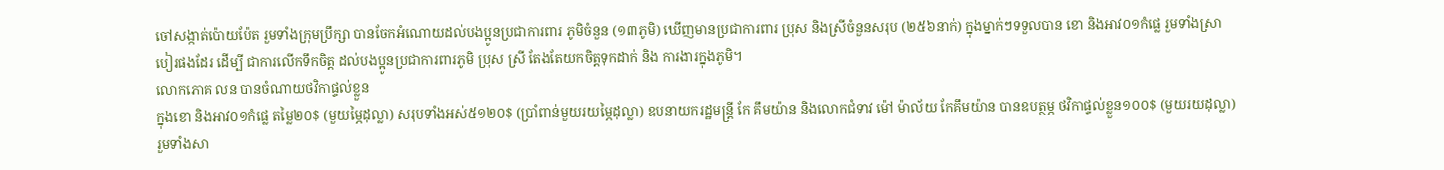ចៅសង្កាត់ប៉ោយប៉ែត រួមទាំងក្រុមប្រឹក្សា បានចែកអំណោយដល់បងប្អូនប្រជាការពារ ភូមិចំនួន (១៣ភូមិ) ឃើញមានប្រជាការពារ ប្រុស និងស្រីចំនួនសរុប (២៥៦នាក់) ក្នុងម្នាក់ៗទទួលបាន ខោ និងអាវ០១កំផ្លេ រួមទាំងស្រាបៀរផងដែរ ដើម្បី ជាការលើកទឹកចិត្ត ដល់បងប្អូនប្រជាការពារភូមិ ប្រុស ស្រី តែងតែយកចិត្តទុកដាក់ និង ការងារក្នុងភូមិ។
លោកភោគ លន បានចំណាយថវិកាផ្ទល់ខ្លួន
ក្នុងខោ និងអាវ០១កំផ្លេ តម្លៃ២០$ (មួយម្ភៃដុល្លា) សរុបទាំងអស់៥១២០$ (ប្រាំពាន់មួយរយម្ភៃដុល្លា) ឧបនាយករដ្ឋមន្ត្រី កែ គឹមយ៉ាន និងលោកជំទាវ ម៉ៅ ម៉ាល័យ កែគឹមយ៉ាន បានឧបត្ថម្ភ ថវិកាផ្ទល់ខ្លួន១០០$ (មួយរយដុល្លា) រួមទាំងសា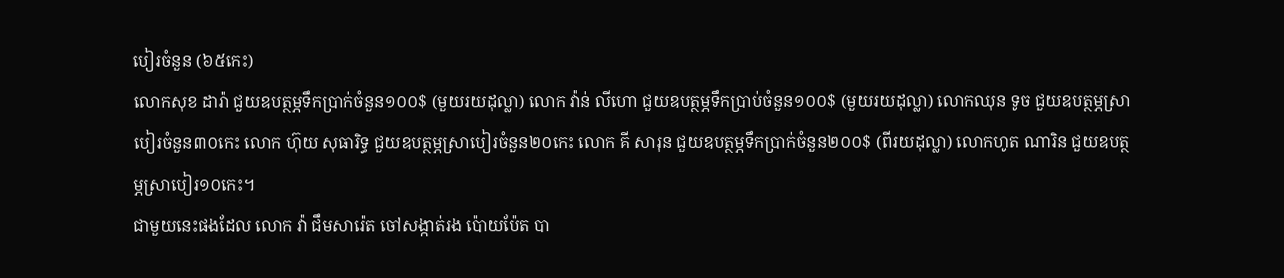បៀរចំនួន (៦៥កេះ)
លោកសុខ ដារ៉ា ជួយឧបត្ថម្ភទឹកប្រាក់ចំនួន១០០$ (មួយរយដុល្លា) លោក វ៉ាន់ លីហោ ជួយឧបត្ថម្ភទឹកប្រាប់ចំនួន១០០$ (មួយរយដុល្លា) លោកឈុន ទូច ជួយឧបត្ថម្ភស្រាបៀរចំនួន៣០កេះ លោក ហ៊ុយ សុធារិទ្ធ ជួយឧបត្ថម្ភស្រាបៀរចំនួន២០កេះ លោក គី សារុន ជួយឧបត្ថម្ភទឹកប្រាក់ចំនួន២០០$ (ពីរយដុល្លា) លោកហូត ណារិន ជួយឧបត្ថម្ភស្រាបៀរ១០កេះ។
ជាមួយនេះផងដែល លោក វ៉ា ជឹមសារ៉េត ចៅសង្កាត់រង ប៉ោយប៉ែត បា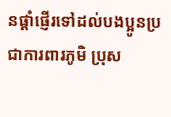នផ្ដាំផ្ញើរទៅដល់បងប្អូនប្រជាការពារភូមិ ប្រុស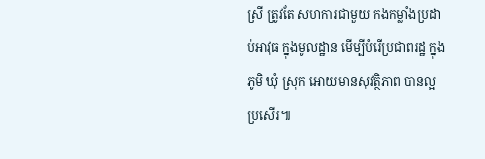ស្រី ត្រូវតែ សហការជាមួយ កងកម្លាំងប្រដាប់អាវុធ ក្នុងមូលដ្ឋាន មើម្បីបំរើប្រជាពរដ្ឋ ក្នុងភូមិ ឃុំ ស្រុក អោយមានសុវត្ថិភាព បានល្អប្រសើរ៕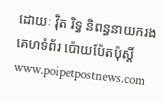ដោយៈ វ៉ិត រិទ្ធ និពន្ធនាយករង
គេហទំព័រ ប៉ោយប៉ែតប៉ុស្តិ៍
www.poipetpostnews.com